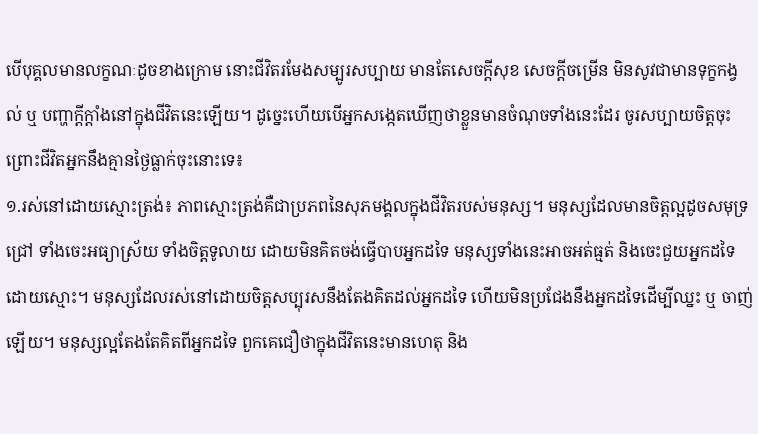បើបុគ្គលមានលក្ខណៈដូចខាងក្រោម នោះជីវិតរមែងសម្បូរសប្បាយ មានតែសេចក្តីសុខ សេចក្តីចម្រើន មិនសូវជាមានទុក្ខកង្វល់ ឬ បញ្ហាក្តីក្តាំងនៅក្នុងជីវិតនេះឡើយ។ ដូច្នេះហើយបើអ្នកសង្កេតឃើញថាខ្លួនមានចំណុចទាំងនេះដែរ ចូរសប្បាយចិត្តចុះ ព្រោះជីវិតអ្នកនឹងគ្មានថ្ងៃធ្លាក់ចុះនោះទេ៖
១.រស់នៅដោយស្មោះត្រង់៖ ភាពស្មោះត្រង់គឺជាប្រភពនៃសុភមង្គលក្នុងជីវិតរបស់មនុស្ស។ មនុស្សដែលមានចិត្តល្អដូចសមុទ្រជ្រៅ ទាំងចេះអធ្យាស្រ័យ ទាំងចិត្តទូលាយ ដោយមិនគិតចង់ធ្វើបាបអ្នកដទៃ មនុស្សទាំងនេះអាចអត់ធ្មត់ និងចេះជួយអ្នកដទៃដោយស្មោះ។ មនុស្សដែលរស់នៅដោយចិត្តសប្បុរសនឹងតែងគិតដល់អ្នកដទៃ ហើយមិនប្រជែងនឹងអ្នកដទៃដើម្បីឈ្នះ ឬ ចាញ់ឡើយ។ មនុស្សល្អតែងតែគិតពីអ្នកដទៃ ពួកគេជឿថាក្នុងជីវិតនេះមានហេតុ និង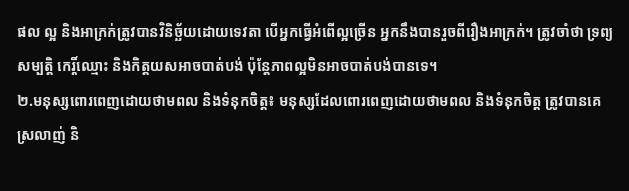ផល ល្អ និងអាក្រក់ត្រូវបានវិនិច្ឆ័យដោយទេវតា បើអ្នកធ្វើអំពើល្អច្រើន អ្នកនឹងបានរួចពីរឿងអាក្រក់។ ត្រូវចាំថា ទ្រព្យសម្បត្តិ កេរ្តិ៍ឈ្មោះ និងកិត្តយសអាចបាត់បង់ ប៉ុន្តែភាពល្អមិនអាចបាត់បង់បានទេ។
២.មនុស្សពោរពេញដោយថាមពល និងទំនុកចិត្ត៖ មនុស្សដែលពោរពេញដោយថាមពល និងទំនុកចិត្ត ត្រូវបានគេស្រលាញ់ និ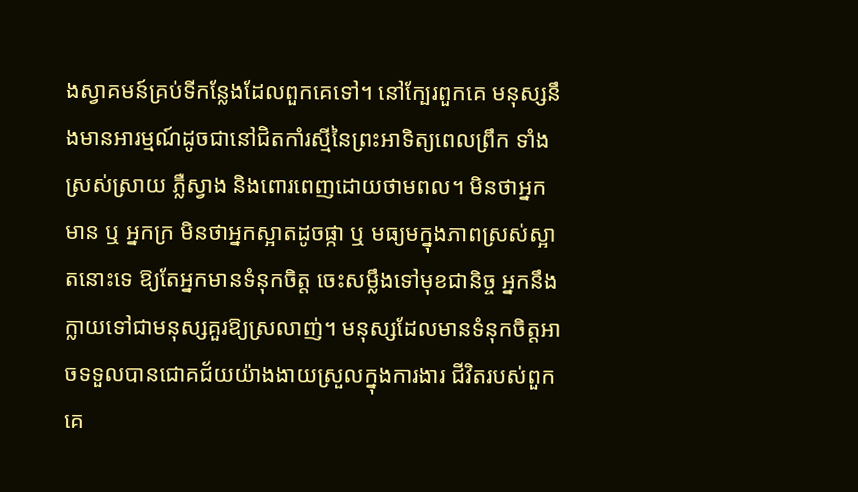ងស្វាគមន៍គ្រប់ទីកន្លែងដែលពួកគេទៅ។ នៅក្បែរពួកគេ មនុស្សនឹងមានអារម្មណ៍ដូចជានៅជិតកាំរស្មីនៃព្រះអាទិត្យពេលព្រឹក ទាំងស្រស់ស្រាយ ភ្លឺស្វាង និងពោរពេញដោយថាមពល។ មិនថាអ្នកមាន ឬ អ្នកក្រ មិនថាអ្នកស្អាតដូចផ្កា ឬ មធ្យមក្នុងភាពស្រស់ស្អាតនោះទេ ឱ្យតែអ្នកមានទំនុកចិត្ត ចេះសម្លឹងទៅមុខជានិច្ច អ្នកនឹងក្លាយទៅជាមនុស្សគួរឱ្យស្រលាញ់។ មនុស្សដែលមានទំនុកចិត្តអាចទទួលបានជោគជ័យយ៉ាងងាយស្រួលក្នុងការងារ ជីវិតរបស់ពួកគេ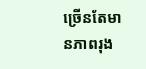ច្រើនតែមានភាពរុង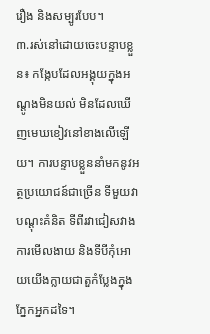រឿង និងសម្បូរបែប។
៣.រស់នៅដោយចេះបន្ទាបខ្លួន៖ កង្កែបដែលអង្គុយក្នុងអណ្ដូងមិនយល់ មិនដែលឃើញមេឃខៀវនៅខាងលើឡើយ។ ការបន្ទាបខ្លួននាំមកនូវអត្ថប្រយោជន៍ជាច្រើន ទីមួយវាបណ្តុះគំនិត ទីពីរវាជៀសវាងការមើលងាយ និងទីបីកុំអោយយើងក្លាយជាតួកំប្លែងក្នុងភ្នែកអ្នកដទៃ។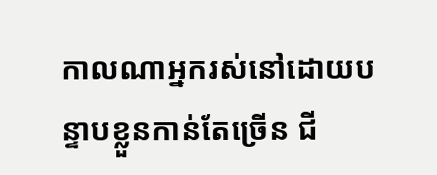កាលណាអ្នករស់នៅដោយបន្ទាបខ្លួនកាន់តែច្រើន ជី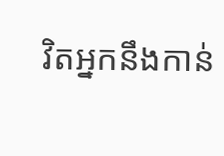វិតអ្នកនឹងកាន់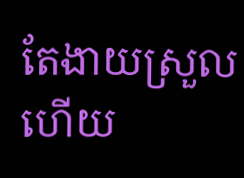តែងាយស្រួល ហើយ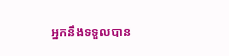អ្នកនឹងទទួលបាន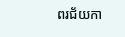ពរជ័យកា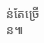ន់តែច្រើន៕